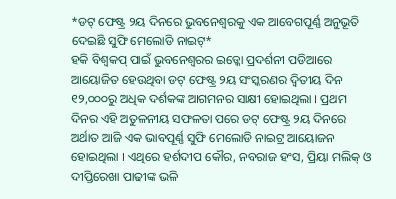*ଡଟ୍ ଫେଷ୍ଟ୍ର ୨ୟ ଦିନରେ ଭୁବନେଶ୍ୱରକୁ ଏକ ଆବେଗପୂର୍ଣ୍ଣ ଅନୁଭୂତି ଦେଇଛି ସୁଫି ମେଲୋଡି ନାଇଟ୍*
ହକି ବିଶ୍ୱକପ୍ ପାଇଁ ଭୁବନେଶ୍ୱରର ଇଡ୍କୋ ପ୍ରଦର୍ଶନୀ ପଡିଆରେ ଆୟୋଜିତ ହେଉଥିବା ଡଟ୍ ଫେଷ୍ଟ୍ର ୨ୟ ସଂସ୍କରଣର ଦ୍ବିତୀୟ ଦିନ ୧୨,୦୦୦ରୁ ଅଧିକ ଦର୍ଶକଙ୍କ ଆଗମନର ସାକ୍ଷୀ ହୋଇଥିଲା । ପ୍ରଥମ ଦିନର ଏହି ଅତୁଳନୀୟ ସଫଳତା ପରେ ଡଟ୍ ଫେଷ୍ଟ୍ର ୨ୟ ଦିନରେ ଅର୍ଥାତ ଆଜି ଏକ ଭାବପୂର୍ଣ୍ଣ ସୁଫି ମେଲୋଡି ନାଇଟ୍ର ଆୟୋଜନ ହୋଇଥିଲା । ଏଥିରେ ହର୍ଶଦୀପ କୌର, ନବରାଜ ହଂସ, ପ୍ରିୟା ମଲିକ୍ ଓ ଦୀପ୍ତିରେଖା ପାଢୀଙ୍କ ଭଳି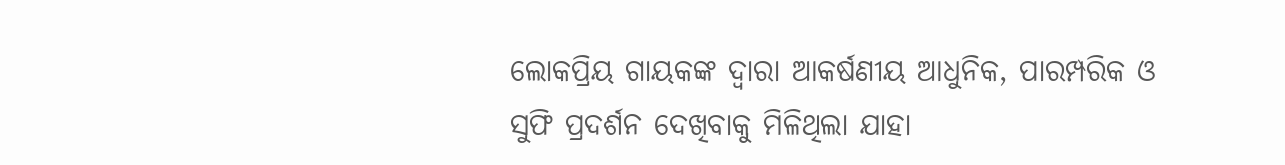ଲୋକପ୍ରିୟ ଗାୟକଙ୍କ ଦ୍ୱାରା ଆକର୍ଷଣୀୟ ଆଧୁନିକ, ପାରମ୍ପରିକ ଓ ସୁଫି ପ୍ରଦର୍ଶନ ଦେଖିବାକୁ ମିଳିଥିଲା ଯାହା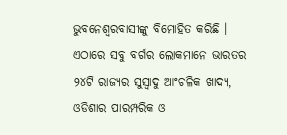ଭୁବନେଶ୍ୱରବାସୀଙ୍କୁ ବିମୋହିତ କରିଛି ।
ଏଠାରେ ସବୁ ବର୍ଗର ଲୋକମାନେ ଭାରତର ୨୪ଟି ରାଜ୍ୟର ସୁସ୍ୱାଦୁ ଆଂଚଳିକ ଖାଦ୍ୟ, ଓଡିଶାର ପାରମ୍ପରିକ ଓ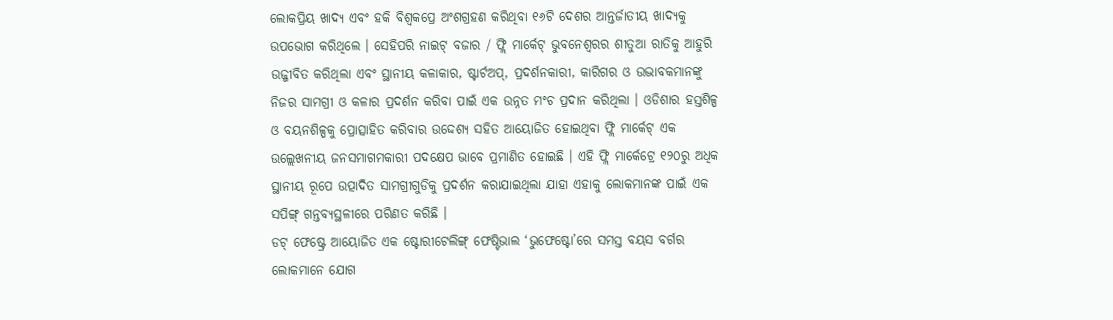ଲୋକପ୍ରିୟ ଖାଦ୍ୟ ଏବଂ ହକି ବିଶ୍ୱକପ୍ରେ ଅଂଶଗ୍ରହଣ କରିଥିବା ୧୬ଟି ଦେଶର ଆନ୍ତର୍ଜାତୀୟ ଖାଦ୍ୟକୁ ଉପଭୋଗ କରିଥିଲେ । ସେହିପରି ନାଇଟ୍ ବଜାର / ଫ୍ଲି ମାର୍କେଟ୍ ଭୁବନେଶ୍ୱରର ଶୀତୁଆ ରାତିକୁ ଆହୁରି ଉଜ୍ଜୀବିତ କରିଥିଲା ଏବଂ ସ୍ଥାନୀୟ କଳାକାର, ଷ୍ଟାର୍ଟଅପ୍, ପ୍ରଦର୍ଶନକାରୀ, କାରିଗର ଓ ଉଦ୍ଭାବକମାନଙ୍କୁ ନିଜର ସାମଗ୍ରୀ ଓ କଳାର ପ୍ରଦର୍ଶନ କରିବା ପାଇଁ ଏକ ଉନ୍ନତ ମଂଚ ପ୍ରଦାନ କରିଥିଲା । ଓଡିଶାର ହସ୍ତଶିଳ୍ପ ଓ ବୟନଶିଳ୍ପକୁ ପ୍ରୋତ୍ସାହିତ କରିବାର ଉଦ୍ଦେଶ୍ୟ ସହିତ ଆୟୋଜିତ ହୋଇଥିବା ଫ୍ଲି ମାର୍କେଟ୍ ଏକ ଉଲ୍ଲେଖନୀୟ ଜନସମାଗମକାରୀ ପଦକ୍ଷେପ ଭାବେ ପ୍ରମାଣିତ ହୋଇଛି । ଏହି ଫ୍ଲି ମାର୍କେଟ୍ରେ ୧୨୦ରୁ ଅଧିକ ସ୍ଥାନୀୟ ରୂପେ ଉତ୍ପାଦିତ ସାମଗ୍ରୀଗୁଡିକୁ ପ୍ରଦର୍ଶନ କରାଯାଇଥିଲା ଯାହା ଏହାକୁ ଲୋକମାନଙ୍କ ପାଇଁ ଏକ ସପିଙ୍ଗ୍ ଗନ୍ତବ୍ୟସ୍ଥଳୀରେ ପରିଣତ କରିଛି ।
ଡଟ୍ ଫେଷ୍ଟ୍ରେ ଆୟୋଜିତ ଏକ ଷ୍ଟୋରୀଟେଲିଙ୍ଗ୍ ଫେଷ୍ଟିଭାଲ ‘ଭୁଫେଷ୍ଟୋ’ରେ ସମସ୍ତ ବୟସ ବର୍ଗର ଲୋକମାନେ ଯୋଗ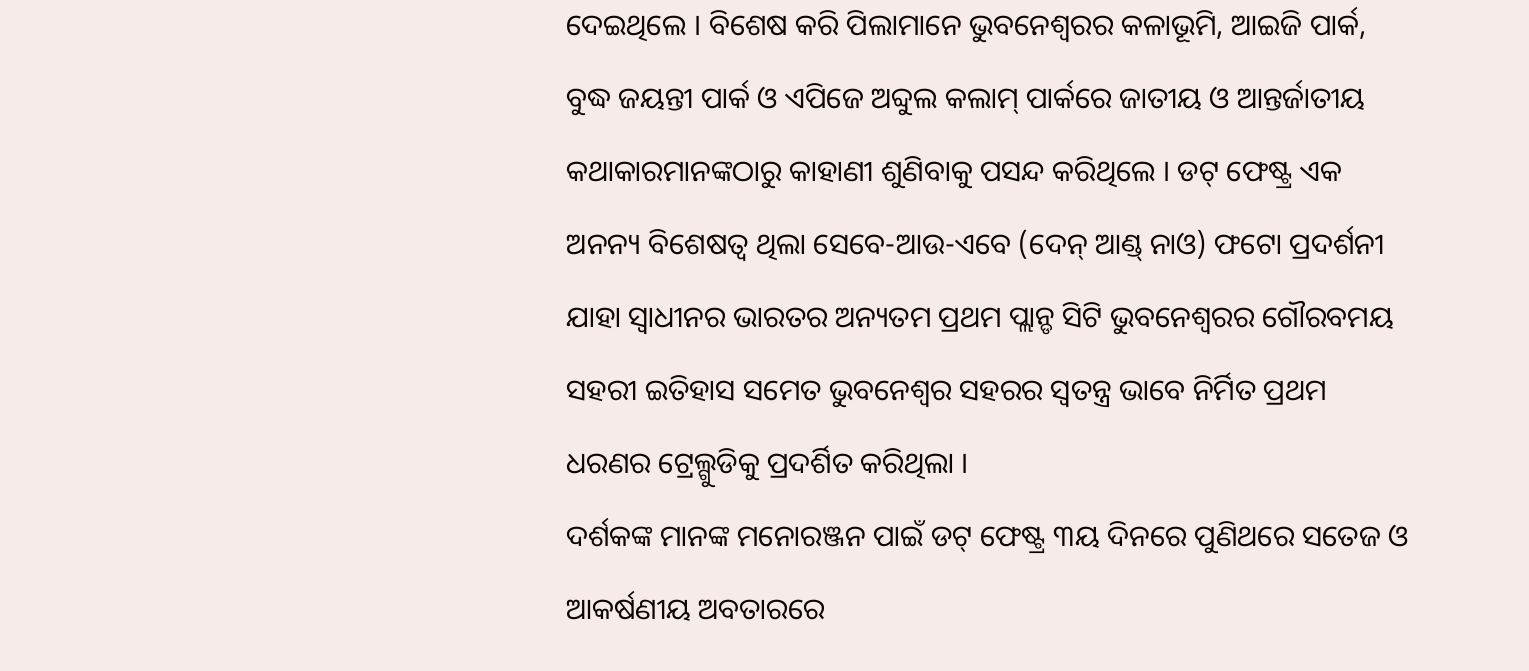ଦେଇଥିଲେ । ବିଶେଷ କରି ପିଲାମାନେ ଭୁବନେଶ୍ୱରର କଳାଭୂମି, ଆଇଜି ପାର୍କ, ବୁଦ୍ଧ ଜୟନ୍ତୀ ପାର୍କ ଓ ଏପିଜେ ଅବ୍ଦୁଲ କଲାମ୍ ପାର୍କରେ ଜାତୀୟ ଓ ଆନ୍ତର୍ଜାତୀୟ କଥାକାରମାନଙ୍କଠାରୁ କାହାଣୀ ଶୁଣିବାକୁ ପସନ୍ଦ କରିଥିଲେ । ଡଟ୍ ଫେଷ୍ଟ୍ର ଏକ ଅନନ୍ୟ ବିଶେଷତ୍ୱ ଥିଲା ସେବେ-ଆଉ-ଏବେ (ଦେନ୍ ଆଣ୍ଡ୍ ନାଓ) ଫଟୋ ପ୍ରଦର୍ଶନୀ ଯାହା ସ୍ୱାଧୀନର ଭାରତର ଅନ୍ୟତମ ପ୍ରଥମ ପ୍ଲାନ୍ଡ ସିଟି ଭୁବନେଶ୍ୱରର ଗୌରବମୟ ସହରୀ ଇତିହାସ ସମେତ ଭୁବନେଶ୍ୱର ସହରର ସ୍ୱତନ୍ତ୍ର ଭାବେ ନିର୍ମିତ ପ୍ରଥମ ଧରଣର ଟ୍ରେଲ୍ଗୁଡିକୁ ପ୍ରଦର୍ଶିତ କରିଥିଲା ।
ଦର୍ଶକଙ୍କ ମାନଙ୍କ ମନୋରଞ୍ଜନ ପାଇଁ ଡଟ୍ ଫେଷ୍ଟ୍ର ୩ୟ ଦିନରେ ପୁଣିଥରେ ସତେଜ ଓ ଆକର୍ଷଣୀୟ ଅବତାରରେ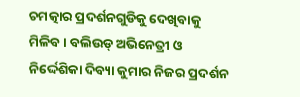ଚମତ୍କାର ପ୍ରଦର୍ଶନଗୁଡିକୁ ଦେଖିବାକୁ ମିଳିବ । ବଲିଉଡ୍ ଅଭିନେତ୍ରୀ ଓ ନିର୍ଦ୍ଦେଶିକା ଦିବ୍ୟା କୁମାର ନିଜର ପ୍ରଦର୍ଶନ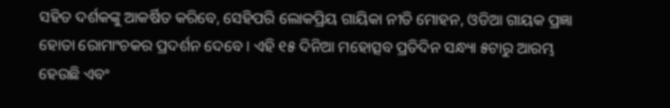ସହିତ ଦର୍ଶକଙ୍କୁ ଆକର୍ଷିତ କରିବେ, ସେହିପରି ଲୋକପ୍ରିୟ ଗାୟିକା ନୀତି ମୋହନ, ଓଡିଆ ଗାୟକ ପ୍ରଜ୍ଞା ହୋତା ରୋମାଂଚକର ପ୍ରଦର୍ଶନ ଦେବେ । ଏହି ୧୫ ଦିନିଆ ମହୋତ୍ସବ ପ୍ରତିଦିନ ସନ୍ଧ୍ୟା ୫ଟାରୁ ଆରମ୍ଭ ହେଉଛି ଏବଂ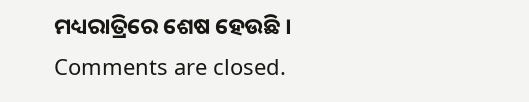ମଧ୍ୟରାତ୍ରିରେ ଶେଷ ହେଉଛି ।
Comments are closed.